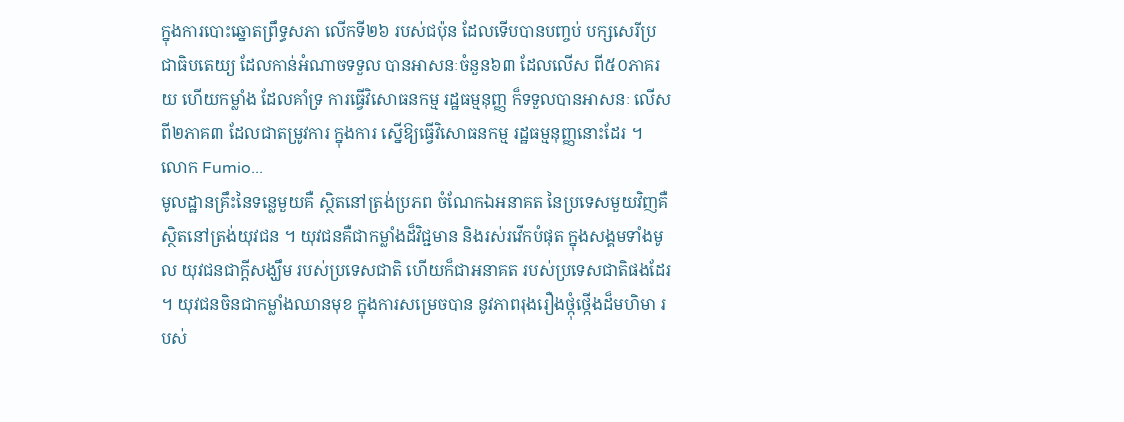ក្នុងការបោះឆ្នោតព្រឹទ្ធសភា លើកទី២៦ របស់ជប៉ុន ដែលទើបបានបញ្ចប់ បក្សសេរីប្រជាធិបតេយ្យ ដែលកាន់អំណាចទទួល បានអាសនៈចំនួន៦៣ ដែលលើស ពី៥០ភាគរយ ហើយកម្លាំង ដែលគាំទ្រ ការធ្វើវិសោធនកម្ម រដ្ឋធម្មនុញ្ញ ក៏ទទួលបានអាសនៈ លើសពី២ភាគ៣ ដែលជាតម្រូវការ ក្នុងការ ស្នើឱ្យធ្វើវិសោធនកម្ម រដ្ឋធម្មនុញ្ញនោះដែរ ។ លោក Fumio...
មូលដ្ឋានគ្រឹះនៃទន្លេមួយគឺ ស្ថិតនៅត្រង់ប្រភព ចំណែកឯអនាគត នៃប្រទេសមួយវិញគឺ ស្ថិតនៅត្រង់យុវជន ។ យុវជនគឺជាកម្លាំងដ៏វិជ្ជមាន និងរស់រវើកបំផុត ក្នុងសង្គមទាំងមូល យុវជនជាក្តីសង្ឃឹម របស់ប្រទេសជាតិ ហើយក៏ជាអនាគត របស់ប្រទេសជាតិផងដែរ ។ យុវជនចិនជាកម្លាំងឈានមុខ ក្នុងការសម្រេចបាន នូវភាពរុងរឿងថ្កុំថ្កើងដ៏មហិមា របស់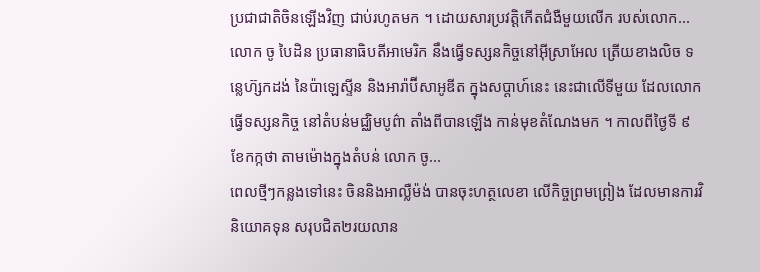ប្រជាជាតិចិនឡើងវិញ ជាប់រហូតមក ។ ដោយសារប្រវតិ្តកើតជំងឺមួយលើក របស់លោក...
លោក ចូ បៃដិន ប្រធានាធិបតីអាមេរិក នឹងធ្វើទស្សនកិច្ចនៅអ៊ីស្រាអែល ត្រើយខាងលិច ទន្លេហ៊្សកដង់ នៃប៉ាឡេស្ទីន និងអារ៉ាប៊ីសាអូឌីត ក្នុងសប្តាហ៍នេះ នេះជាលើទីមួយ ដែលលោកធ្វើទស្សនកិច្ច នៅតំបន់មជ្ឈិមបូព៌ា តាំងពីបានឡើង កាន់មុខតំណែងមក ។ កាលពីថ្ងៃទី ៩ ខែកក្កថា តាមម៉ោងក្នុងតំបន់ លោក ចូ...
ពេលថ្មីៗកន្លងទៅនេះ ចិននិងអាល្លឺម៉ង់ បានចុះហត្ថលេខា លើកិច្ចព្រមព្រៀង ដែលមានការវិនិយោគទុន សរុបជិត២រយលាន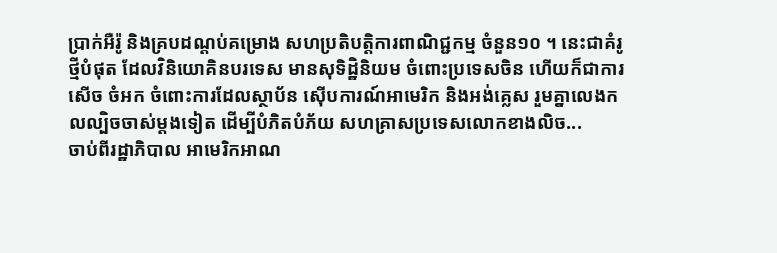ប្រាក់អឺរ៉ូ និងគ្របដណ្តប់គម្រោង សហប្រតិបត្តិការពាណិជ្ជកម្ម ចំនួន១០ ។ នេះជាគំរូថ្មីបំផុត ដែលវិនិយោគិនបរទេស មានសុទិដ្ឋិនិយម ចំពោះប្រទេសចិន ហើយក៏ជាការសើច ចំអក ចំពោះការដែលស្ថាប័ន ស៊ើបការណ៍អាមេរិក និងអង់គ្លេស រួមគ្នាលេងកលល្បិចចាស់ម្តងទៀត ដើម្បីបំភិតបំភ័យ សហគ្រាសប្រទេសលោកខាងលិច...
ចាប់ពីរដ្ឋាភិបាល អាមេរិកអាណ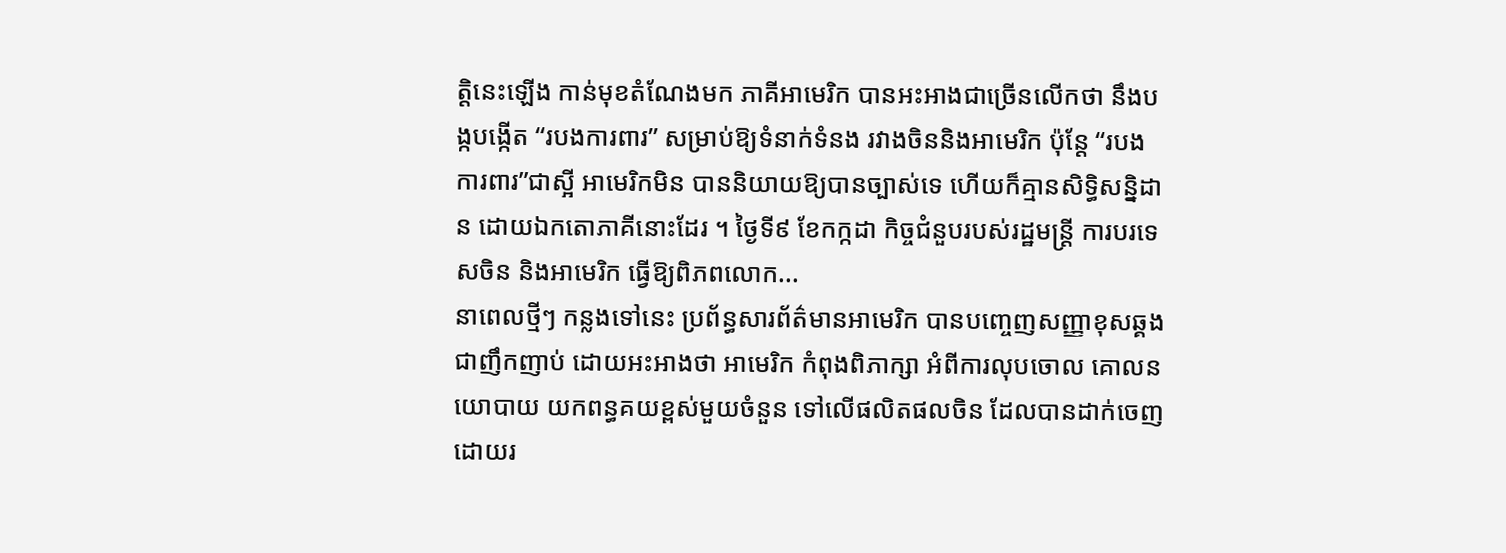ត្តិនេះឡើង កាន់មុខតំណែងមក ភាគីអាមេរិក បានអះអាងជាច្រើនលើកថា នឹងបង្កបង្កើត “របងការពារ” សម្រាប់ឱ្យទំនាក់ទំនង រវាងចិននិងអាមេរិក ប៉ុន្តែ “របងការពារ”ជាស្អី អាមេរិកមិន បាននិយាយឱ្យបានច្បាស់ទេ ហើយក៏គ្មានសិទ្ធិសន្និដាន ដោយឯកតោភាគីនោះដែរ ។ ថ្ងៃទី៩ ខែកក្កដា កិច្ចជំនួបរបស់រដ្ឋមន្ត្រី ការបរទេសចិន និងអាមេរិក ធ្វើឱ្យពិភពលោក...
នាពេលថ្មីៗ កន្លងទៅនេះ ប្រព័ន្ធសារព័ត៌មានអាមេរិក បានបញ្ចេញសញ្ញាខុសឆ្គង ជាញឹកញាប់ ដោយអះអាងថា អាមេរិក កំពុងពិភាក្សា អំពីការលុបចោល គោលនយោបាយ យកពន្ធគយខ្ពស់មួយចំនួន ទៅលើផលិតផលចិន ដែលបានដាក់ចេញ ដោយរ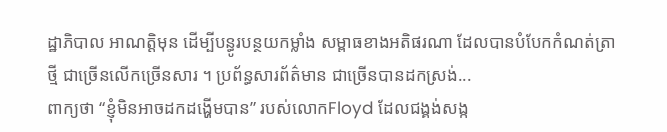ដ្ឋាភិបាល អាណតិ្តមុន ដើម្បីបន្ធូរបន្ថយកម្លាំង សម្ពាធខាងអតិផរណា ដែលបានបំបែកកំណត់ត្រាថ្មី ជាច្រើនលើកច្រើនសារ ។ ប្រព័ន្ធសារព័ត៌មាន ជាច្រើនបានដកស្រង់...
ពាក្យថា “ខ្ញុំមិនអាចដកដង្ហើមបាន” របស់លោកFloyd ដែលជង្គង់សង្ក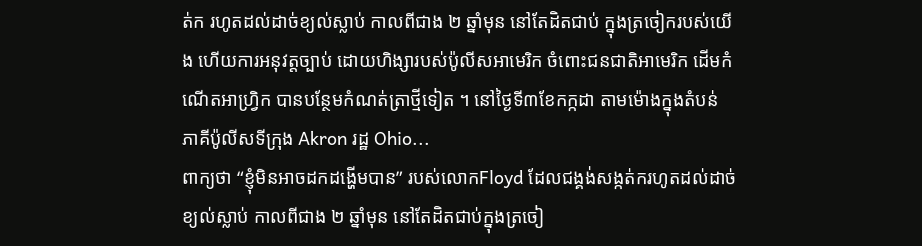ត់ក រហូតដល់ដាច់ខ្យល់ស្លាប់ កាលពីជាង ២ ឆ្នាំមុន នៅតែដិតជាប់ ក្នុងត្រចៀករបស់យើង ហើយការអនុវត្តច្បាប់ ដោយហិង្សារបស់ប៉ូលីសអាមេរិក ចំពោះជនជាតិអាមេរិក ដើមកំណើតអាហ្វ្រិក បានបន្ថែមកំណត់ត្រាថ្មីទៀត ។ នៅថ្ងៃទី៣ខែកក្កដា តាមម៉ោងក្នុងតំបន់ ភាគីប៉ូលីសទីក្រុង Akron រដ្ឋ Ohio...
ពាក្យថា “ខ្ញុំមិនអាចដកដង្ហើមបាន” របស់លោកFloyd ដែលជង្គង់សង្កត់ករហូតដល់ដាច់ខ្យល់ស្លាប់ កាលពីជាង ២ ឆ្នាំមុន នៅតែដិតជាប់ក្នុងត្រចៀ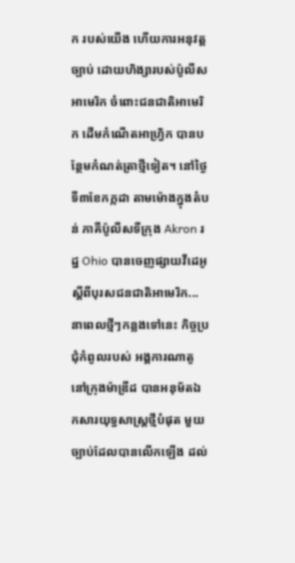ក របស់យើង ហើយការអនុវត្តច្បាប់ ដោយហិង្សារបស់ប៉ូលីសអាមេរិក ចំពោះជនជាតិអាមេរិក ដើមកំណើតអាហ្វ្រិក បានបន្ថែមកំណត់ត្រាថ្មីទៀត។ នៅថ្ងៃទី៣ខែកក្កដា តាមម៉ោងក្នុងតំបន់ ភាគីប៉ូលីសទីក្រុង Akron រដ្ឋ Ohio បានចេញផ្សាយវីដេអូ ស្តីពីបុរសជនជាតិអាមេរិក...
នាពេលថ្មីៗកន្លងទៅនេះ កិច្ចប្រជុំកំពូលរបស់ អង្គការណាតូនៅក្រុងម៉ាឌ្រីដ បានអនុម័តឯកសារយុទ្ធសាស្ត្រថ្មីបំផុត មួយច្បាប់ដែលបានលើកឡើង ដល់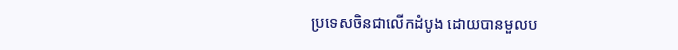ប្រទេសចិនជាលើកដំបូង ដោយបានមួលប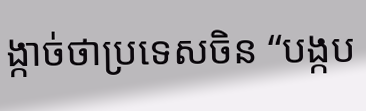ង្កាច់ថាប្រទេសចិន “បង្កប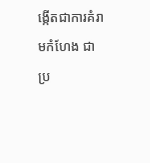ង្កើតជាការគំរាមកំហែង ជាប្រ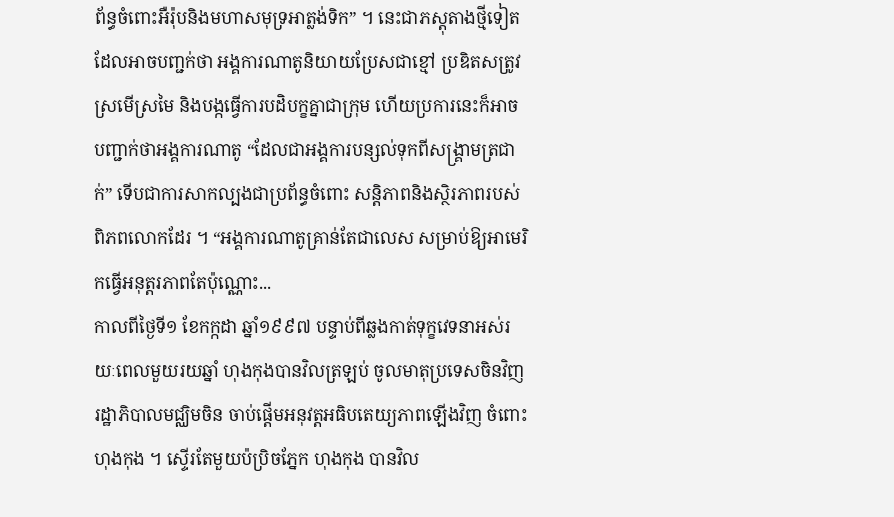ព័ន្ធចំពោះអឺរ៉ុបនិងមហាសមុទ្រអាត្លង់ទិក” ។ នេះជាភស្តុតាងថ្មីទៀត ដែលអាចបញ្ជក់ថា អង្គការណាតូនិយាយប្រែសជាខ្មៅ ប្រឌិតសត្រូវស្រមើស្រមៃ និងបង្កធ្វើការបដិបក្ខគ្នាជាក្រុម ហើយប្រការនេះក៏អាចបញ្ជាក់ថាអង្គការណាតូ “ដែលជាអង្គការបន្សល់ទុកពីសង្គ្រាមត្រជាក់” ទើបជាការសាកល្បងជាប្រព័ន្ធចំពោះ សន្តិភាពនិងស្ថិរភាពរបស់ពិភពលោកដែរ ។ “អង្គការណាតូគ្រាន់តែជាលេស សម្រាប់ឱ្យអាមេរិកធ្វើអនុត្តរភាពតែប៉ុណ្ណោះ...
កាលពីថ្ងៃទី១ ខែកក្កដា ឆ្នាំ១៩៩៧ បន្ទាប់ពីឆ្លងកាត់ទុក្ខវេទនាអស់រយៈពេលមួយរយឆ្នាំ ហុងកុងបានវិលត្រឡប់ ចូលមាតុប្រទេសចិនវិញ រដ្ឋាភិបាលមជ្ឈិមចិន ចាប់ផ្តើមអនុវត្តអធិបតេយ្យភាពឡើងវិញ ចំពោះហុងកុង ។ ស្ទើរតែមួយប៉ប្រិចភ្នែក ហុងកុង បានវិល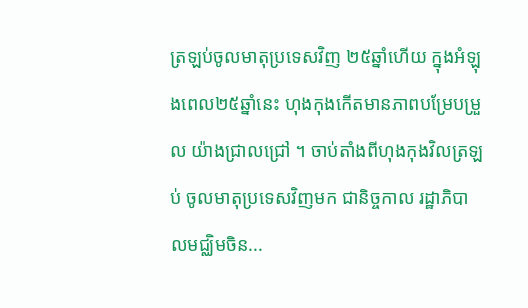ត្រឡប់ចូលមាតុប្រទេសវិញ ២៥ឆ្នាំហើយ ក្នុងអំឡុងពេល២៥ឆ្នាំនេះ ហុងកុងកើតមានភាពបម្រែបម្រួល យ៉ាងជ្រាលជ្រៅ ។ ចាប់តាំងពីហុងកុងវិលត្រឡប់ ចូលមាតុប្រទេសវិញមក ជានិច្ចកាល រដ្ឋាភិបាលមជ្ឈិមចិន...